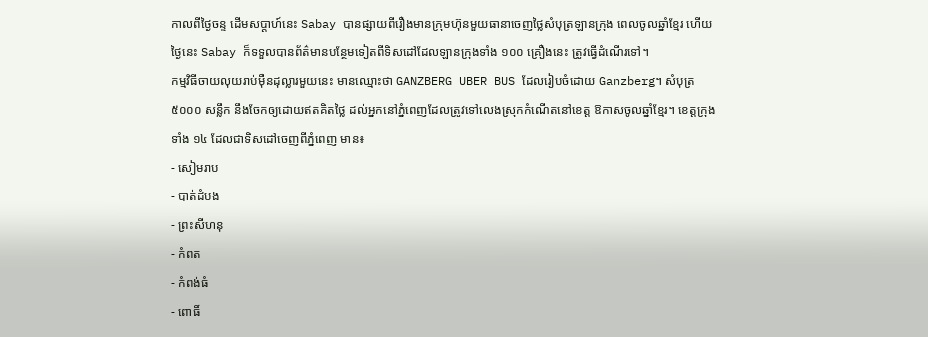កាលពីថ្ងៃចន្ទ ដើមសប្ដាហ៍នេះ Sabay បានផ្សាយពីរឿងមានក្រុមហ៊ុនមួយធានាចេញថ្លៃសំបុត្រឡានក្រុង ពេលចូលឆ្នាំខ្មែរ ហើយថ្ងៃនេះ Sabay ក៏ទទួលបានព័ត៌មានបន្ថែមទៀតពីទិសដៅដែលឡានក្រុងទាំង ១០០ គ្រឿងនេះ ត្រូវធ្វើដំណើរទៅ។
កម្មវិធីចាយលុយរាប់ម៉ឺនដុល្លារមួយនេះ មានឈ្មោះថា GANZBERG UBER BUS ដែលរៀបចំដោយ Ganzberg។ សំបុត្រ ៥០០០ សន្លឹក នឹងចែកឲ្យដោយឥតគិតថ្លៃ ដល់អ្នកនៅភ្នំពេញដែលត្រូវទៅលេងស្រុកកំណើតនៅខេត្ត ឱកាសចូលឆ្នាំខ្មែរ។ ខេត្តក្រុងទាំង ១៤ ដែលជាទិសដៅចេញពីភ្នំពេញ មាន៖
- សៀមរាប
- បាត់ដំបង
- ព្រះសីហនុ
- កំពត
- កំពង់ធំ
- ពោធិ៍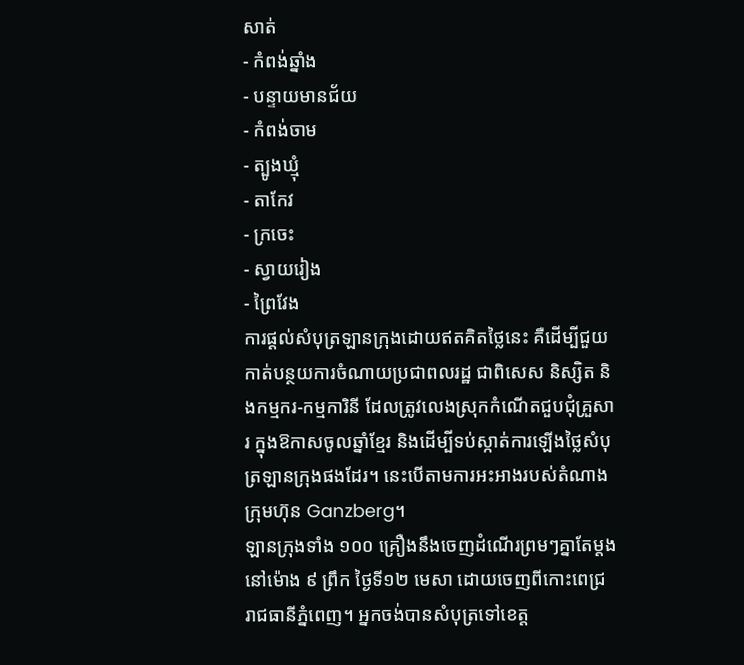សាត់
- កំពង់ឆ្នាំង
- បន្ទាយមានជ័យ
- កំពង់ចាម
- ត្បូងឃ្មុំ
- តាកែវ
- ក្រចេះ
- ស្វាយរៀង
- ព្រៃវែង
ការផ្ដល់សំបុត្រឡានក្រុងដោយឥតគិតថ្លៃនេះ គឺដើម្បីជួយកាត់បន្ថយការចំណាយប្រជាពលរដ្ឋ ជាពិសេស និស្សិត និងកម្មករ-កម្មការិនី ដែលត្រូវលេងស្រុកកំណើតជួបជុំគ្រួសារ ក្នុងឱកាសចូលឆ្នាំខ្មែរ និងដើម្បីទប់ស្កាត់ការឡើងថ្លៃសំបុត្រឡានក្រុងផងដែរ។ នេះបើតាមការអះអាងរបស់តំណាងក្រុមហ៊ុន Ganzberg។
ឡានក្រុងទាំង ១០០ គ្រឿងនឹងចេញដំណើរព្រមៗគ្នាតែម្ដងនៅម៉ោង ៩ ព្រឹក ថ្ងៃទី១២ មេសា ដោយចេញពីកោះពេជ្រ រាជធានីភ្នំពេញ។ អ្នកចង់បានសំបុត្រទៅខេត្ត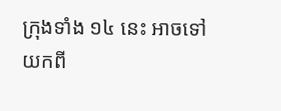ក្រុងទាំង ១៤ នេះ អាចទៅយកពី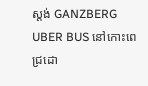ស្តង់ GANZBERG UBER BUS នៅកោះពេជ្រដោ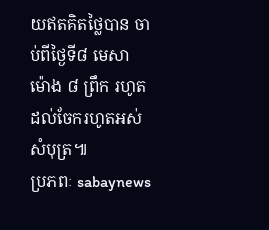យឥតគិតថ្លៃបាន ចាប់ពីថ្ងៃទី៨ មេសា ម៉ោង ៨ ព្រឹក រហូតដល់ចែករហូតអស់សំបុត្រ៕
ប្រភពៈ sabaynews